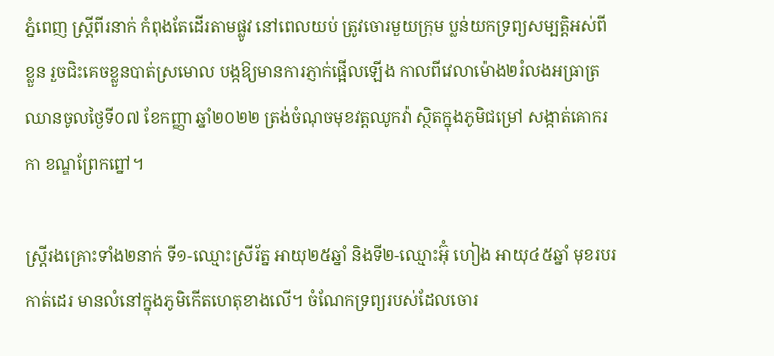ភ្នំពេញ ស្ត្រីពីរនាក់ កំពុងតែដើរតាមផ្លូវ នៅពេលយប់ ត្រូវចោរមួយក្រុម ប្លន់យកទ្រព្យសម្បត្តិអស់ពីខ្លួន រួចជិះគេចខ្លួនបាត់ស្រមោល បង្កឱ្យមានការភ្ញាក់ផ្អើលឡើង កាលពីវេលាម៉ោង២រំលងអធ្រាត្រ ឈានចូលថ្ងៃទី០៧ ខែកញ្ញា ឆ្នាំ២០២២ ត្រង់ចំណុចមុខវត្តឈូកវ៉ា ស្ថិតក្នុងភូមិជម្រៅ សង្កាត់គោករកា ខណ្ឌព្រែកព្នៅ។

ស្ត្រីរងគ្រោះទាំង២នាក់ ទី១-ឈ្មោះស្រីរ័ត្ន អាយុ២៥ឆ្នាំ និងទី២-ឈ្មោះអ៊ុំ ហៀង អាយុ៤៥ឆ្នាំ មុខរបរកាត់ដេរ មានលំនៅក្នុងភូមិកើតហេតុខាងលើ។ ចំណែកទ្រព្យរបស់ដែលចោរ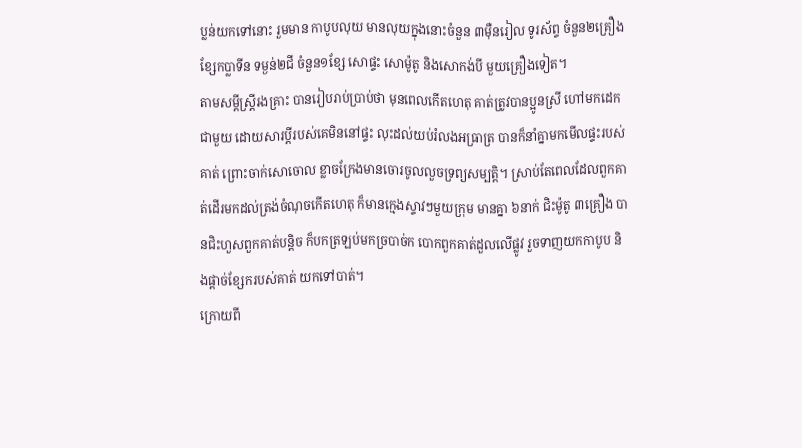ប្លន់យកទៅនោះ រួមមាន កាបូបលុយ មានលុយក្នុងនោះចំនួន ៣ម៉ឺនរៀល ទូរស័ព្ទ ចំនួន២គ្រឿង ខ្សែកប្លាទីន ទម្ងន់២ជី ចំនួន១ខ្សែ សោផ្ទះ សោម៉ូតូ និងសោកង់បី មួយគ្រឿងទៀត។
តាមសម្តីស្ត្រីរងគ្រាះ បានរៀបរាប់ប្រាប់ថា មុនពេលកើតហេតុ គាត់ត្រូវបានប្អូនស្រី ហៅមកដេកជាមួយ ដោយសារប្តីរបស់គេមិននៅផ្ទះ លុះដល់យប់រំលងអធ្រាត្រ បានក៏នាំគ្នាមកមើលផ្ទះរបស់គាត់ ព្រោះចាក់សោចោល ខ្លាចក្រែងមានចោរចូលលួចទ្រព្យសម្បត្តិ។ ស្រាប់តែពេលដែលពួកគាត់ដើរមកដល់ត្រង់ចំណុចកើតហេតុ ក៏មានក្មេងស្ទាវៗមួយក្រុម មានគ្នា ៦នាក់ ជិះម៉ូតូ ៣គ្រឿង បានជិះហួសពួកគាត់បន្តិច ក៏បកត្រឡប់មកច្របាច់ក បោកពួកគាត់ដួលលើផ្លូវ រួចទាញយកកាបូប និងផ្តាច់ខ្សែករបស់គាត់ យកទៅបាត់។
ក្រោយពី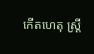កើតហេតុ ស្ត្រី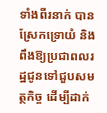ទាំងពីរនាក់ បានស្រែកទ្រោយំ និងពឹងឱ្យប្រជាពលរដ្ឋជូនទៅជួបសមត្ថកិច្ច ដើម្បីដាក់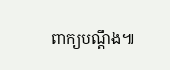ពាក្យបណ្តឹង៕